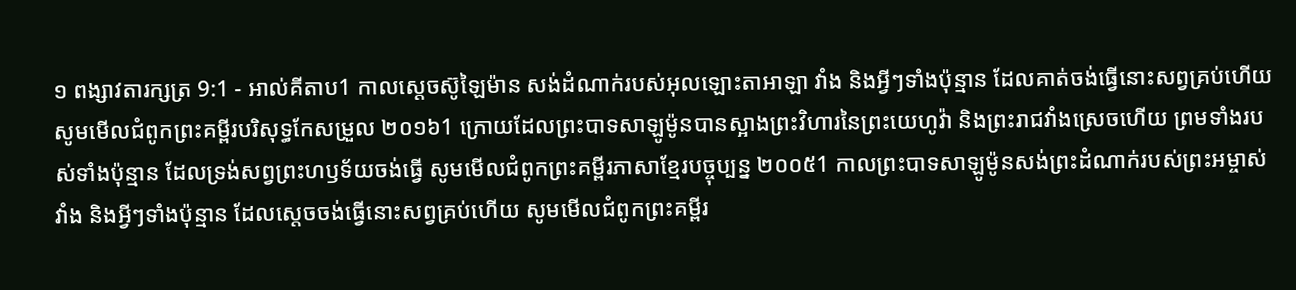១ ពង្សាវតារក្សត្រ 9:1 - អាល់គីតាប1 កាលស្តេចស៊ូឡៃម៉ាន សង់ដំណាក់របស់អុលឡោះតាអាឡា វាំង និងអ្វីៗទាំងប៉ុន្មាន ដែលគាត់ចង់ធ្វើនោះសព្វគ្រប់ហើយ សូមមើលជំពូកព្រះគម្ពីរបរិសុទ្ធកែសម្រួល ២០១៦1 ក្រោយដែលព្រះបាទសាឡូម៉ូនបានស្អាងព្រះវិហារនៃព្រះយេហូវ៉ា និងព្រះរាជវាំងស្រេចហើយ ព្រមទាំងរបស់ទាំងប៉ុន្មាន ដែលទ្រង់សព្វព្រះហឫទ័យចង់ធ្វើ សូមមើលជំពូកព្រះគម្ពីរភាសាខ្មែរបច្ចុប្បន្ន ២០០៥1 កាលព្រះបាទសាឡូម៉ូនសង់ព្រះដំណាក់របស់ព្រះអម្ចាស់ វាំង និងអ្វីៗទាំងប៉ុន្មាន ដែលស្ដេចចង់ធ្វើនោះសព្វគ្រប់ហើយ សូមមើលជំពូកព្រះគម្ពីរ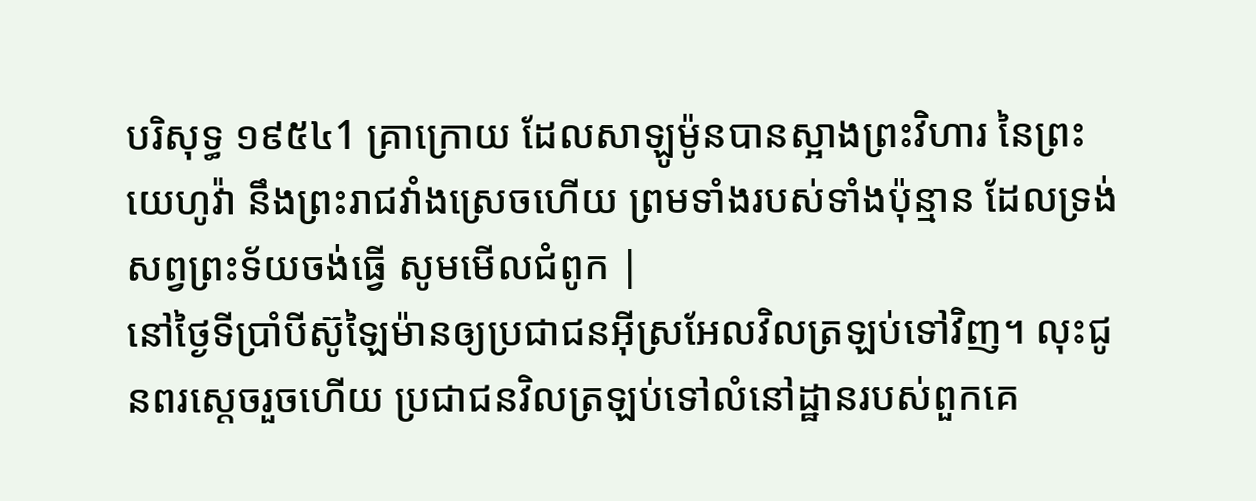បរិសុទ្ធ ១៩៥៤1 គ្រាក្រោយ ដែលសាឡូម៉ូនបានស្អាងព្រះវិហារ នៃព្រះយេហូវ៉ា នឹងព្រះរាជវាំងស្រេចហើយ ព្រមទាំងរបស់ទាំងប៉ុន្មាន ដែលទ្រង់សព្វព្រះទ័យចង់ធ្វើ សូមមើលជំពូក |
នៅថ្ងៃទីប្រាំបីស៊ូឡៃម៉ានឲ្យប្រជាជនអ៊ីស្រអែលវិលត្រឡប់ទៅវិញ។ លុះជូនពរស្តេចរួចហើយ ប្រជាជនវិលត្រឡប់ទៅលំនៅដ្ឋានរបស់ពួកគេ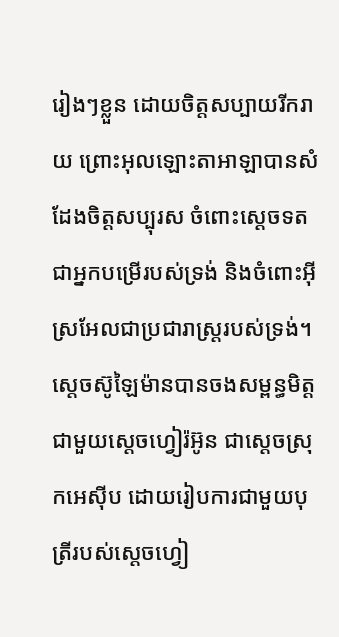រៀងៗខ្លួន ដោយចិត្តសប្បាយរីករាយ ព្រោះអុលឡោះតាអាឡាបានសំដែងចិត្តសប្បុរស ចំពោះស្តេចទត ជាអ្នកបម្រើរបស់ទ្រង់ និងចំពោះអ៊ីស្រអែលជាប្រជារាស្ត្ររបស់ទ្រង់។
ស្តេចស៊ូឡៃម៉ានបានចងសម្ពន្ធមិត្តជាមួយស្តេចហ្វៀរ៉អ៊ូន ជាស្តេចស្រុកអេស៊ីប ដោយរៀបការជាមួយបុត្រីរបស់ស្តេចហ្វៀ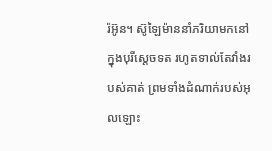រ៉អ៊ូន។ ស៊ូឡៃម៉ាននាំភរិយាមកនៅក្នុងបុរីស្តេចទត រហូតទាល់តែវាំងរបស់គាត់ ព្រមទាំងដំណាក់របស់អុលឡោះ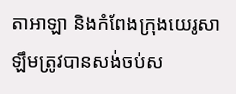តាអាឡា និងកំពែងក្រុងយេរូសាឡឹមត្រូវបានសង់ចប់ស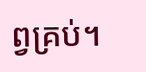ព្វគ្រប់។